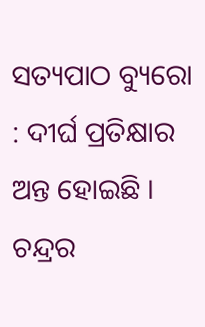ସତ୍ୟପାଠ ବ୍ୟୁରୋ : ଦୀର୍ଘ ପ୍ରତିକ୍ଷାର ଅନ୍ତ ହୋଇଛି । ଚନ୍ଦ୍ରର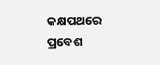କକ୍ଷପଥରେ ପ୍ରବେଶ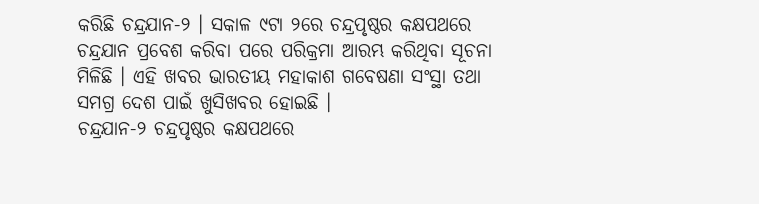କରିଛି ଚନ୍ଦ୍ରଯାନ-୨ । ସକାଳ ୯ଟା ୨ରେ ଚନ୍ଦ୍ରପୃଷ୍ଠର କକ୍ଷପଥରେ ଚନ୍ଦ୍ରଯାନ ପ୍ରବେଶ କରିବା ପରେ ପରିକ୍ରମା ଆରମ୍ଭ କରିଥିବା ସୂଚନା ମିଳିଛି । ଏହି ଖବର ଭାରତୀୟ ମହାକାଶ ଗବେଷଣା ସଂସ୍ଥା ତଥା ସମଗ୍ର ଦେଶ ପାଇଁ ଖୁସିଖବର ହୋଇଛି ।
ଚନ୍ଦ୍ରଯାନ-୨ ଚନ୍ଦ୍ରପୃଷ୍ଠର କକ୍ଷପଥରେ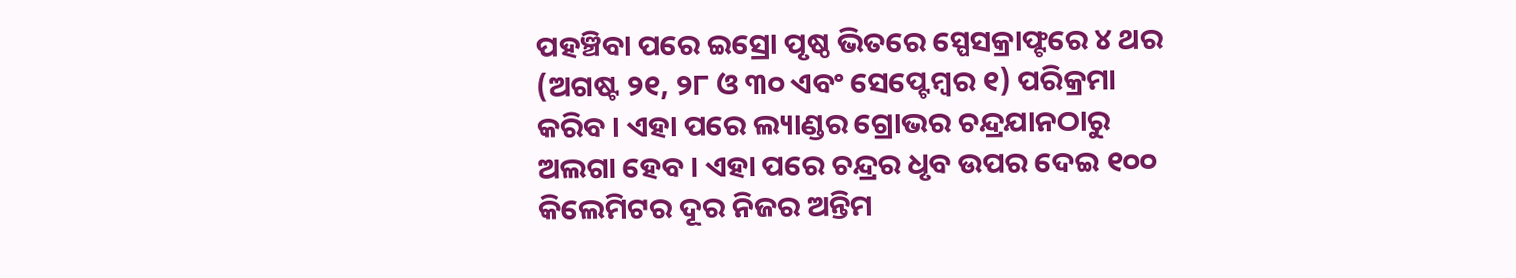ପହଞ୍ଚିବା ପରେ ଇସ୍ରୋ ପୃଷ୍ଠ ଭିତରେ ସ୍ପେସକ୍ରାଫ୍ଟରେ ୪ ଥର (ଅଗଷ୍ଟ ୨୧, ୨୮ ଓ ୩୦ ଏବଂ ସେପ୍ଟେମ୍ବର ୧) ପରିକ୍ରମା କରିବ । ଏହା ପରେ ଲ୍ୟାଣ୍ଡର ଗ୍ରୋଭର ଚନ୍ଦ୍ରଯାନଠାରୁ ଅଲଗା ହେବ । ଏହା ପରେ ଚନ୍ଦ୍ରର ଧୃବ ଉପର ଦେଇ ୧୦୦ କିଲେମିଟର ଦୂର ନିଜର ଅନ୍ତିମ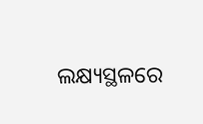ଲକ୍ଷ୍ୟସ୍ଥଳରେ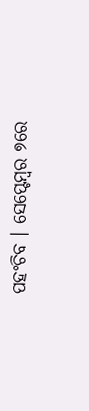ପହଂଚିବ । ସେପ୍ଟେମ୍ବର ୭ରେ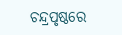ଚନ୍ଦ୍ରପୃଷ୍ଠରେ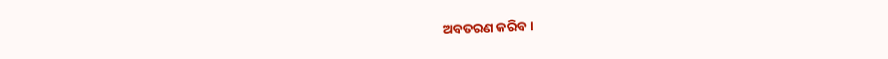ଅବତରଣ କରିବ ।